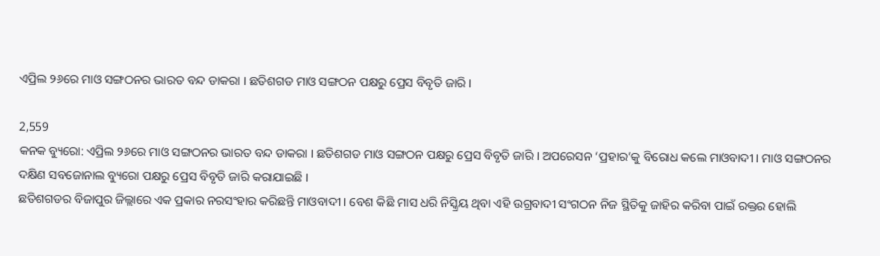ଏପ୍ରିଲ ୨୬ରେ ମାଓ ସଙ୍ଗଠନର ଭାରତ ବନ୍ଦ ଡାକରା । ଛତିଶଗଡ ମାଓ ସଙ୍ଗଠନ ପକ୍ଷରୁ ପ୍ରେସ ବିବୃତି ଜାରି ।

2,559
କନକ ବ୍ୟୁରୋ: ଏପ୍ରିଲ ୨୬ରେ ମାଓ ସଙ୍ଗଠନର ଭାରତ ବନ୍ଦ ଡାକରା । ଛତିଶଗଡ ମାଓ ସଙ୍ଗଠନ ପକ୍ଷରୁ ପ୍ରେସ ବିବୃତି ଜାରି । ଅପରେସନ ‘ପ୍ରହାର’କୁ ବିରୋଧ କଲେ ମାଓବାଦୀ । ମାଓ ସଙ୍ଗଠନର ଦକ୍ଷିଣ ସବଜୋନାଲ ବ୍ୟୁରୋ ପକ୍ଷରୁ ପ୍ରେସ ବିବୃତି ଜାରି କରାଯାଇଛି ।
ଛତିଶଗଡର ବିଜାପୁର ଜିଲ୍ଲାରେ ଏକ ପ୍ରକାର ନରସଂହାର କରିଛନ୍ତି ମାଓବାଦୀ । ବେଶ କିଛି ମାସ ଧରି ନିସ୍କ୍ରିୟ ଥିବା ଏହି ଉଗ୍ରବାଦୀ ସଂଗଠନ ନିଜ ସ୍ଥିତିକୁ ଜାହିର କରିବା ପାଇଁ ରକ୍ତର ହୋଲି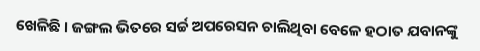ଖେଳିଛି । ଜଙ୍ଗଲ ଭିତରେ ସର୍ଚ୍ଚ ଅପରେସନ ଚାଲିଥିବା ବେଳେ ହଠାତ ଯବାନଙ୍କୁ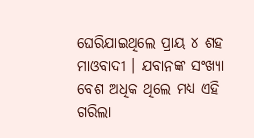ଘେରିଯାଇଥିଲେ ପ୍ରାୟ ୪ ଶହ ମାଓବାଦୀ । ଯବାନଙ୍କ ସଂଖ୍ୟା ବେଶ ଅଧିକ ଥିଲେ ମଧ୍ୟ ଏହି ଗରିଲା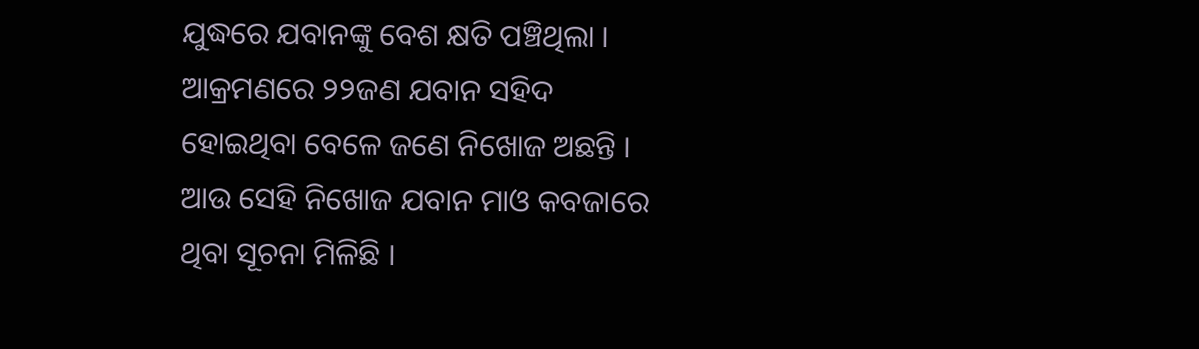ଯୁଦ୍ଧରେ ଯବାନଙ୍କୁ ବେଶ କ୍ଷତି ପଞ୍ଚିଥିଲା ।
ଆକ୍ରମଣରେ ୨୨ଜଣ ଯବାନ ସହିଦ ହୋଇଥିବା ବେଳେ ଜଣେ ନିଖୋଜ ଅଛନ୍ତି । ଆଉ ସେହି ନିଖୋଜ ଯବାନ ମାଓ କବଜାରେ ଥିବା ସୂଚନା ମିଳିଛି ।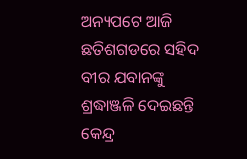ଅନ୍ୟପଟେ ଆଜି ଛତିଶଗଡରେ ସହିଦ ବୀର ଯବାନଙ୍କୁ ଶ୍ରଦ୍ଧାଞ୍ଜଳି ଦେଇଛନ୍ତି କେନ୍ଦ୍ର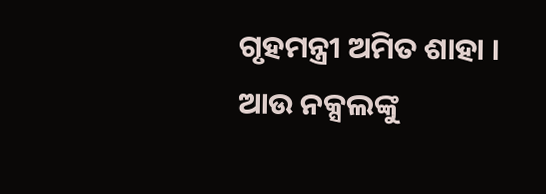ଗୃହମନ୍ତ୍ରୀ ଅମିତ ଶାହା । ଆଉ ନକ୍ସଲଙ୍କୁ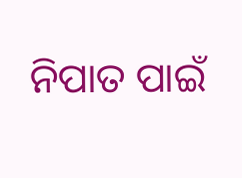ନିପାତ ପାଇଁ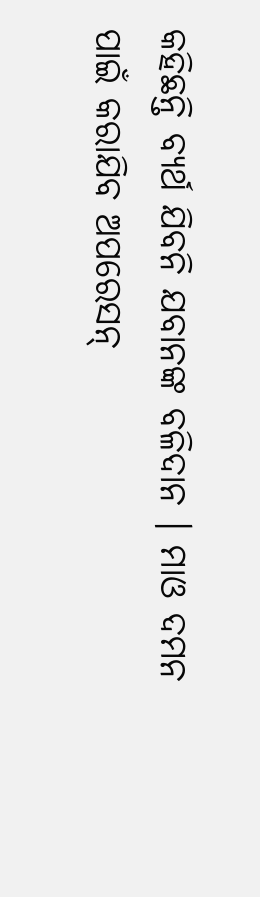କହିଛନ୍ତି ବ୍ୟର୍ଥ ଯିବନି ଯବାନଙ୍କ ବଳିଦାନ । ମାଓ ଦମନ ପାଇଁ କରାଯିବ ଅପରେସନ୍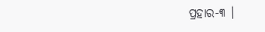ପ୍ରହାର-୩ ।